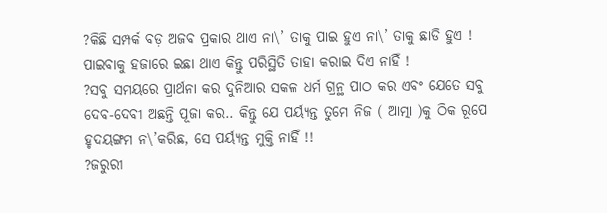?କିଛି ସମ୍ପର୍କ ବଡ଼ ଅଜବ ପ୍ରକାର ଥାଏ ନା\’ ତାକୁ ପାଇ ହୁଏ ନା\’ ତାକୁ ଛାଡି ହୁଏ ! ପାଇବାକୁ ହଜାରେ ଇଛା ଥାଏ କିନ୍ତୁ ପରିସ୍ଥିତି ତାହା କରାଇ ଦିଏ ନାହିଁ !
?ସବୁ ସମୟରେ ପ୍ରାର୍ଥନା କର ଦୁନିଆର ସକଳ ଧର୍ମ ଗ୍ରନ୍ଥ ପାଠ କର ଏବଂ ଯେତେ ସବୁ ଦେବ-ଦେବୀ ଅଛନ୍ତି ପୂଜା କର.. କିନ୍ତୁ ଯେ ପର୍ୟ୍ୟନ୍ତ ତୁମେ ନିଜ ( ଆତ୍ମା )କୁ ଠିକ ରୂପେ ହୃଦୟଙ୍ଗମ ନ\’କରିଛ, ସେ ପର୍ୟ୍ୟନ୍ତ ମୁକ୍ତି ନାହିଁ !!
?ଜରୁରୀ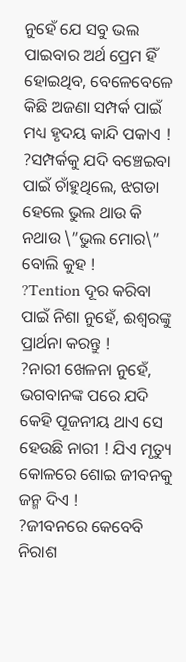ନୁହେଁ ଯେ ସବୁ ଭଲ ପାଇବାର ଅର୍ଥ ପ୍ରେମ ହିଁ ହୋଇଥିବ, ବେଳେବେଳେ କିଛି ଅଜଣା ସମ୍ପର୍କ ପାଇଁ ମଧ୍ୟ ହୃଦୟ କାନ୍ଦି ପକାଏ !
?ସମ୍ପର୍କକୁ ଯଦି ବଞ୍ଚେଇବା ପାଇଁ ଚାଁହୁଥିଲେ, ଝଗଡା ହେଲେ ଭୁଲ ଥାଉ କି ନଥାଉ \”ଭୁଲ ମୋର\” ବୋଲି କୁହ !
?Tention ଦୂର କରିବା ପାଇଁ ନିଶା ନୁହେଁ, ଈଶ୍ୱରଙ୍କୁ ପ୍ରାର୍ଥନା କରନ୍ତୁ !
?ନାରୀ ଖେଳନା ନୁହେଁ, ଭଗବାନଙ୍କ ପରେ ଯଦି କେହି ପୂଜନୀୟ ଥାଏ ସେ ହେଉଛି ନାରୀ ! ଯିଏ ମୃତ୍ୟୁ କୋଳରେ ଶୋଇ ଜୀବନକୁ ଜନ୍ମ ଦିଏ !
?ଜୀବନରେ କେବେବି ନିରାଶ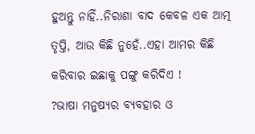ହୁଅନ୍ତୁ ନାହିଁ..ନିରାଶା ବାଦ କେବଳ ଏକ ଆତ୍ମ ତୃପ୍ତି, ଆଉ କିଛି ନୁହେଁ..ଏହା ଆମର କିଛି କରିବାର ଇଛାକୁ ପଙ୍ଗୁ କରିଦିଏ !
?ଭାଷା ମନୁଷ୍ୟର ବ୍ୟବହାର ଓ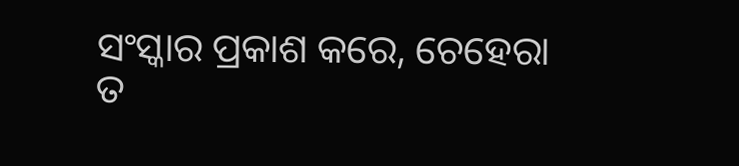ସଂସ୍କାର ପ୍ରକାଶ କରେ, ଚେହେରା ତ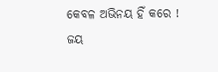କେବଳ ଅଭିନୟ ହିଁ କରେ !
ଜୟ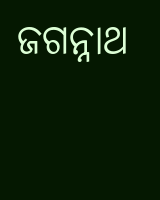ଜଗନ୍ନାଥ